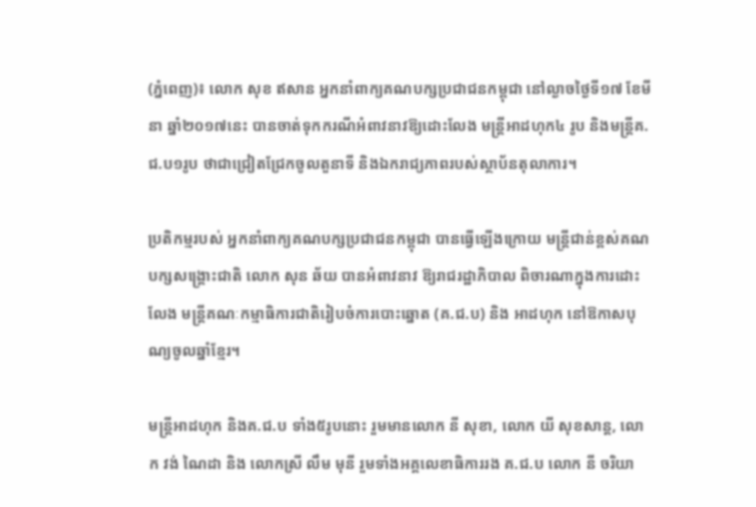(ភ្នំពេញ)៖ លោក សុខ ឥសាន អ្នកនាំពាក្យគណបក្សប្រជាជនកម្ពុជា នៅល្ងាចថ្ងៃទី១៧ ខែមីនា ឆ្នាំ២០១៧នេះ បានចាត់ទុកករណីអំពាវនាវឱ្យដោះលែង មន្ត្រីអាដហុក៤ រូប និងមន្រ្តីគ.ជ.ប១រូប ថាជាជ្រៀតជ្រែកចូលតួនាទី និងឯករាជ្យភាពរបស់ស្ថាប័នតុលាការ។

ប្រតិកម្មរបស់ អ្នកនាំពាក្យគណបក្សប្រជាជនកម្ពុជា បានធ្វើឡើងក្រោយ មន្រ្តីជាន់ខ្ពស់គណបក្សសង្រ្គោះជាតិ លោក សុន ឆ័យ បានអំពាវនាវ ឱ្យរាជរដ្ឋាភិបាល ពិចារណាក្នុងការដោះលែង មន្រ្តីគណៈកម្មាធិការជាតិរៀបចំការបោះឆ្នោត (គ.ជ.ប) និង អាដហុក នៅឱកាសបុណ្យចូលឆ្នាំខ្មែរ។

មន្ត្រីអាដហុក និងគ.ជ.ប ទាំង៥រូបនោះ រួមមានលោក នី សុខា, លោក យី សុខសាន្ត, លោក វង់ ណៃដា និង លោកស្រី លឹម មុនី រួមទាំងអគ្គលេខាធិការរង គ.ជ.ប លោក នី ចរិយា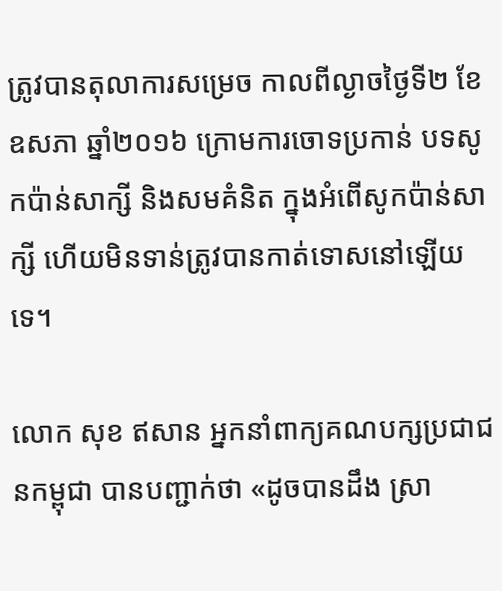ត្រូវបានតុលាការសម្រេច កាលពីល្ងាចថ្ងៃទី២ ខែឧសភា ឆ្នាំ២០១៦ ក្រោមការចោទប្រកាន់ បទសូកប៉ាន់សាក្សី និងសមគំនិត ក្នុងអំពើសូកប៉ាន់សាក្សី ហើយមិនទាន់ត្រូវបានកាត់ទោសនៅឡើយទេ។

លោក សុខ ឥសាន អ្នកនាំពាក្យគណបក្សប្រជាជនកម្ពុជា បានបញ្ជាក់ថា «ដូចបានដឹង ស្រា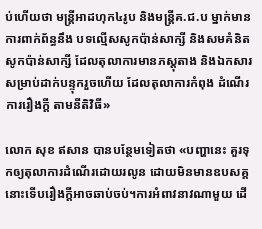ប់ហើយថា មន្ត្រីអាដហុក៤រូប និងមន្រ្តីគ.ជ.ប ម្នាក់មានការពាក់ព័ន្ធនឹង បទល្មើសសូកប៉ាន់សាក្សី និងសមគំនិត សូកប៉ាន់សាក្សី ដែលតុលាការមានភស្តុតាង និងឯកសារសម្រាប់ដាក់បន្ទុករួចហើយ ដែលតុលាការកំពុង ដំណើរការរឿងក្តី តាមនីតិវិធី»

លោក សុខ ឥសាន បានបន្ថែមទៀតថា «បញ្ហានេះ គួរទុកឲ្យតុលាការដំណើរដោយរលូន ដោយមិនមានឧបសគ្គ នោះទើបរឿងក្តីអាចឆាប់ចប់។ការអំពាវនាវណាមួយ ដើ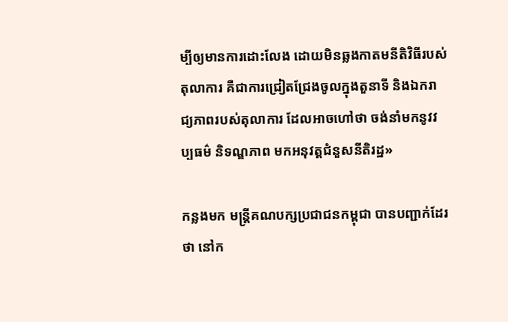ម្បីឲ្យមានការដោះលែង ដោយមិនឆ្លងកាតមនីតិវិធីរបស់ តុលាការ គឺជាការជ្រៀតជ្រែងចូលក្នុងតួនាទី និងឯករាជ្យភាពរបស់តុលាការ ដែលអាចហៅថា ចង់នាំមកនូវវប្បធម៌ និទណ្ឌភាព មកអនុវត្តជំនួសនីតិរដ្ឋ»

កន្លងមក មន្រ្តីគណបក្សប្រជាជនកម្ពុជា បានបញ្ជាក់ដែរថា នៅក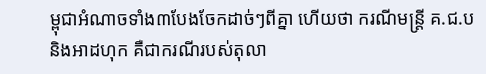ម្ពុជាអំណាចទាំង៣បែងចែកដាច់ៗពីគ្នា ហើយថា ករណីមន្រ្តី គ.ជ.ប និងអាដហុក គឺជាករណីរបស់តុលា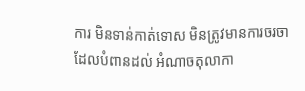ការ មិនទាន់កាត់ទោស មិនត្រូវមានការចរចា ដែលបំពានដល់ អំណាចតុលាកា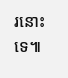រនោះទេ៕